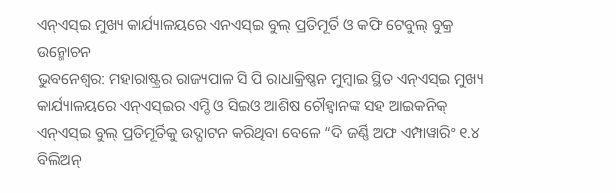ଏନ୍ଏସ୍ଇ ମୁଖ୍ୟ କାର୍ଯ୍ୟାଳୟରେ ଏନଏସ୍ଇ ବୁଲ୍ ପ୍ରତିମୂର୍ତି ଓ କଫି ଟେବୁଲ୍ ବୁକ୍ର ଉନ୍ମୋଚନ
ଭୁବନେଶ୍ୱର: ମହାରାଷ୍ଟ୍ରର ରାଜ୍ୟପାଳ ସି ପି ରାଧାକ୍ରିଷ୍ଣନ ମୁମ୍ବାଇ ସ୍ଥିତ ଏନ୍ଏସ୍ଇ ମୁଖ୍ୟ କାର୍ଯ୍ୟାଳୟରେ ଏନ୍ଏସ୍ଇର ଏମ୍ଡି ଓ ସିଇଓ ଆଶିଷ ଚୌହ୍ୱାନଙ୍କ ସହ ଆଇକନିକ୍ ଏନ୍ଏସ୍ଇ ବୁଲ୍ ପ୍ରତିମୂର୍ତିକୁ ଉଦ୍ଘାଟନ କରିଥିବା ବେଳେ “ଦି ଜର୍ଣ୍ଣି ଅଫ ଏମ୍ପାୱାରିଂ ୧.୪ ବିଲିଅନ୍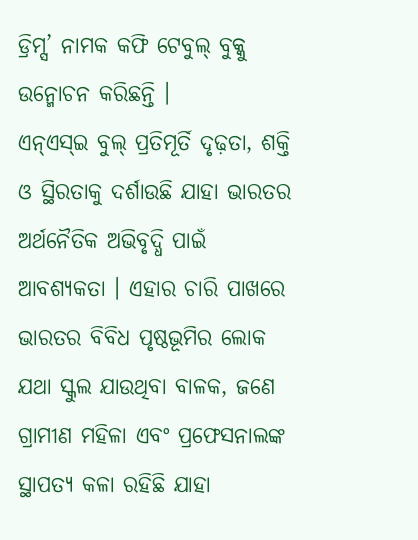ଡ୍ରିମ୍ସ’ ନାମକ କଫି ଟେବୁଲ୍ ବୁକ୍କୁ ଉନ୍ମୋଚନ କରିଛନ୍ତି ।
ଏନ୍ଏସ୍ଇ ବୁଲ୍ ପ୍ରତିମୂର୍ତି ଦୃଢ଼ତା, ଶକ୍ତି ଓ ସ୍ଥିରତାକୁ ଦର୍ଶାଉଛି ଯାହା ଭାରତର ଅର୍ଥନୈତିକ ଅଭିବୃଦ୍ଧି ପାଇଁ ଆବଶ୍ୟକତା । ଏହାର ଚାରି ପାଖରେ ଭାରତର ବିବିଧ ପୃଷ୍ଠଭୂମିର ଲୋକ ଯଥା ସ୍କୁଲ ଯାଉଥିବା ବାଳକ, ଜଣେ ଗ୍ରାମୀଣ ମହିଳା ଏବଂ ପ୍ରଫେସନାଲଙ୍କ ସ୍ଥାପତ୍ୟ କଳା ରହିଛି ଯାହା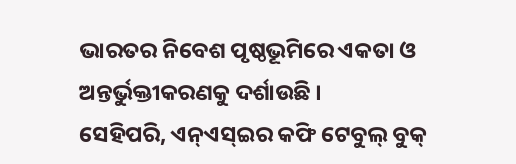ଭାରତର ନିବେଶ ପୃଷ୍ଠଭୂମିରେ ଏକତା ଓ ଅନ୍ତର୍ଭୁକ୍ତୀକରଣକୁ ଦର୍ଶାଉଛି ।
ସେହିପରି, ଏନ୍ଏସ୍ଇର କଫି ଟେବୁଲ୍ ବୁକ୍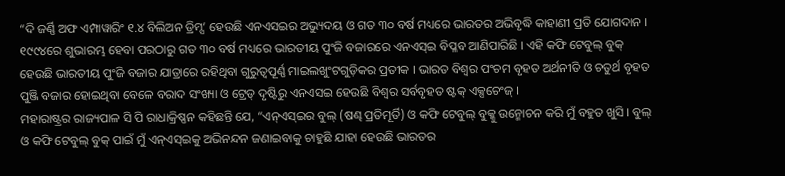“ଦି ଜର୍ଣ୍ଣି ଅଫ ଏମ୍ପାୱାରିଂ ୧.୪ ବିଲିଅନ ଡ୍ରିମ୍ସ’ ହେଉଛି ଏନଏସଇର ଅଭ୍ୟୁଦୟ ଓ ଗତ ୩୦ ବର୍ଷ ମଧ୍ୟରେ ଭାରତର ଅଭିବୃଦ୍ଧି କାହାଣୀ ପ୍ରତି ଯୋଗଦାନ । ୧୯୯୪ରେ ଶୁଭାରମ୍ଭ ହେବା ପରଠାରୁ ଗତ ୩୦ ବର୍ଷ ମଧ୍ୟରେ ଭାରତୀୟ ପୁଂଜି ବଜାରରେ ଏନଏସ୍ଇ ବିପ୍ଳବ ଆଣିପାରିଛି । ଏହି କଫି ଟେବୁଲ୍ ବୁକ୍ ହେଉଛି ଭାରତୀୟ ପୁଂଜି ବଜାର ଯାତ୍ରାରେ ରହିଥିବା ଗୁରୁତ୍ୱପୂର୍ଣ୍ଣ ମାଇଲଖୁଂଟଗୁଡ଼ିକର ପ୍ରତୀକ । ଭାରତ ବିଶ୍ୱର ପଂଚମ ବୃହତ ଅର୍ଥନୀତି ଓ ଚତୁର୍ଥ ବୃହତ ପୁଞ୍ଜି ବଜାର ହୋଇଥିବା ବେଳେ ବରାଦ ସଂଖ୍ୟା ଓ ଟ୍ରେଡ୍ ଦୃଷ୍ଟିରୁ ଏନଏସଇ ହେଉଛି ବିଶ୍ୱର ସର୍ବବୃହତ ଷ୍ଟକ୍ ଏକ୍ସଚେଂଜ୍ ।
ମହାରାଷ୍ଟ୍ରର ରାଜ୍ୟପାଳ ସି ପି ରାଧାକ୍ରିଷ୍ଣନ କହିଛନ୍ତି ଯେ, “ଏନ୍ଏସ୍ଇର ବୁଲ୍ (ଷଣ୍ଢ ପ୍ରତିମୂର୍ତି) ଓ କଫି ଟେବୁଲ୍ ବୁକ୍କୁ ଉନ୍ମୋଚନ କରି ମୁଁ ବହୁତ ଖୁସି । ବୁଲ୍ ଓ କଫି ଟେବୁଲ୍ ବୁକ୍ ପାଇଁ ମୁଁ ଏନ୍ଏସ୍ଇକୁ ଅଭିନନ୍ଦନ ଜଣାଇବାକୁ ଚାହୁଛି ଯାହା ହେଉଛି ଭାରତର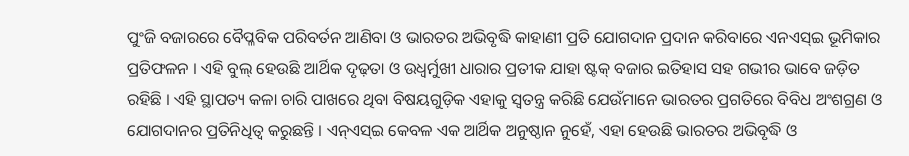ପୁଂଜି ବଜାରରେ ବୈପ୍ଳବିକ ପରିବର୍ତନ ଆଣିବା ଓ ଭାରତର ଅଭିବୃଦ୍ଧି କାହାଣୀ ପ୍ରତି ଯୋଗଦାନ ପ୍ରଦାନ କରିବାରେ ଏନଏସ୍ଇ ଭୂମିକାର ପ୍ରତିଫଳନ । ଏହି ବୁଲ୍ ହେଉଛି ଆର୍ଥିକ ଦୃଢ଼ତା ଓ ଉଧ୍ୱର୍ମୁଖୀ ଧାରାର ପ୍ରତୀକ ଯାହା ଷ୍ଟକ୍ ବଜାର ଇତିହାସ ସହ ଗଭୀର ଭାବେ ଜଡ଼ିତ ରହିଛି । ଏହି ସ୍ଥାପତ୍ୟ କଳା ଚାରି ପାଖରେ ଥିବା ବିଷୟଗୁଡ଼ିକ ଏହାକୁ ସ୍ୱତନ୍ତ୍ର କରିଛି ଯେଉଁମାନେ ଭାରତର ପ୍ରଗତିରେ ବିବିଧ ଅଂଶଗ୍ରଣ ଓ ଯୋଗଦାନର ପ୍ରତିନିଧିତ୍ୱ କରୁଛନ୍ତି । ଏନ୍ଏସ୍ଇ କେବଳ ଏକ ଆର୍ଥିକ ଅନୁଷ୍ଠାନ ନୁହେଁ, ଏହା ହେଉଛି ଭାରତର ଅଭିବୃଦ୍ଧି ଓ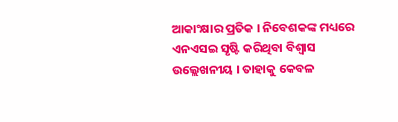ଆକାଂକ୍ଷାର ପ୍ରତିକ । ନିବେଶକଙ୍କ ମଧ୍ୟରେ ଏନଏସଇ ସୃଷ୍ଟି କରିଥିବା ବିଶ୍ୱାସ ଉଲ୍ଲେଖନୀୟ । ତାହାକୁ କେବଳ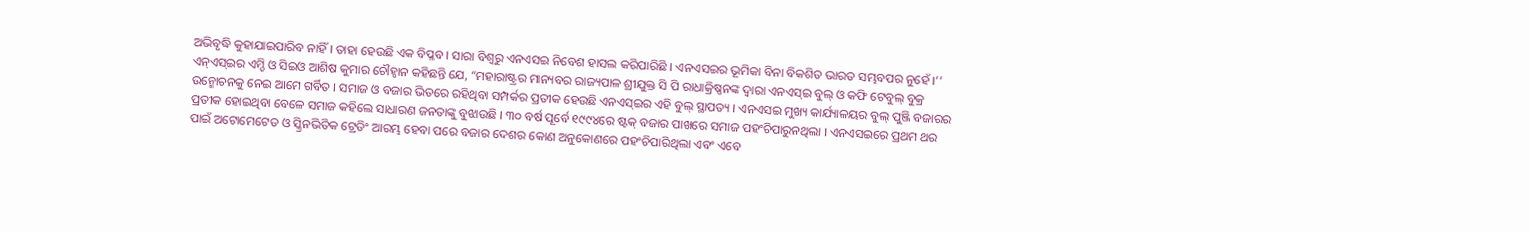ଅଭିବୃଦ୍ଧି କୁହାଯାଇପାରିବ ନାହିଁ । ତାହା ହେଉଛି ଏକ ବିପ୍ଳବ । ସାରା ବିଶ୍ୱରୁ ଏନଏସଇ ନିବେଶ ହାସଲ କରିପାରିଛି । ଏନଏସଇର ଭୂମିକା ବିନା ବିକଶିତ ଭାରତ ସମ୍ଭବପର ନୁହେଁ ।’’
ଏନ୍ଏସ୍ଇର ଏମ୍ଡି ଓ ସିଇଓ ଆଶିଷ କୁମାର ଚୌହ୍ୱାନ କହିଛନ୍ତି ଯେ, “ମହାରାଷ୍ଟ୍ରର ମାନ୍ୟବର ରାଜ୍ୟପାଳ ଶ୍ରୀଯୁକ୍ତ ସି ପି ରାଧାକ୍ରିଷ୍ଣନଙ୍କ ଦ୍ୱାରା ଏନଏସ୍ଇ ବୁଲ୍ ଓ କଫି ଟେବୁଲ୍ ବୁକ୍ର ଉନ୍ମୋଚନକୁ ନେଇ ଆମେ ଗର୍ବିତ । ସମାଜ ଓ ବଜାର ଭିତରେ ରହିଥିବା ସମ୍ପର୍କର ପ୍ରତୀକ ହେଉଛି ଏନଏସ୍ଇର ଏହି ବୁଲ୍ ସ୍ଥାପତ୍ୟ । ଏନଏସଇ ମୁଖ୍ୟ କାର୍ଯ୍ୟାଳୟର ବୁଲ୍ ପୁଞ୍ଜି ବଜାରର ପ୍ରତୀକ ହୋଇଥିବା ବେଳେ ସମାଜ କହିଲେ ସାଧାରଣ ଜନତାଙ୍କୁ ବୁଝାଉଛି । ୩୦ ବର୍ଷ ପୂର୍ବେ ୧୯୯୪ରେ ଷ୍ଟକ୍ ବଜାର ପାଖରେ ସମାଜ ପହଂଚିପାରୁନଥିଲା । ଏନଏସଇରେ ପ୍ରଥମ ଥର ପାଇଁ ଅଟୋମେଟେଡ ଓ ସ୍କ୍ରିନଭିତିକ ଟ୍ରେଡିଂ ଆରମ୍ଭ ହେବା ପରେ ବଜାର ଦେଶର କୋଣ ଅନୁକୋଣରେ ପହଂଚିପାରିଥିଲା ଏବଂ ଏବେ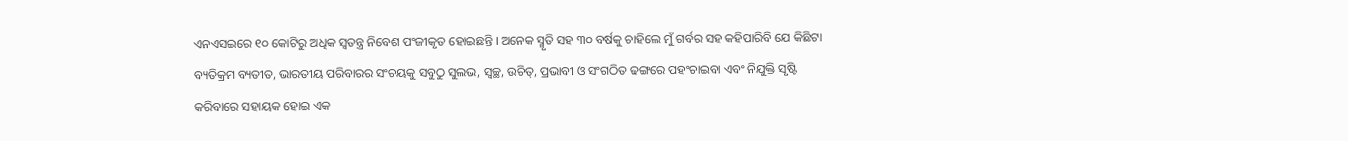ଏନଏସଇରେ ୧୦ କୋଟିରୁ ଅଧିକ ସ୍ୱତନ୍ତ୍ର ନିବେଶ ପଂଜୀକୃତ ହୋଇଛନ୍ତି । ଅନେକ ସ୍ମୃତି ସହ ୩୦ ବର୍ଷକୁ ଚାହିଲେ ମୁଁ ଗର୍ବର ସହ କହିପାରିବି ଯେ କିଛିଟା ବ୍ୟତିକ୍ରମ ବ୍ୟତୀତ, ଭାରତୀୟ ପରିବାରର ସଂଚୟକୁ ସବୁଠୁ ସୁଲଭ, ସ୍ୱଚ୍ଛ, ଉଚିତ୍, ପ୍ରଭାବୀ ଓ ସଂଗଠିତ ଢଙ୍ଗରେ ପହଂଚାଇବା ଏବଂ ନିଯୁକ୍ତି ସୃଷ୍ଟି କରିବାରେ ସହାୟକ ହୋଇ ଏକ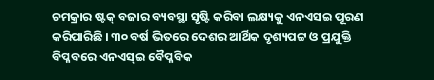ଚମକ୍ରାର ଷ୍ଟକ୍ ବଜାର ବ୍ୟବସ୍ଥା ସୃଷ୍ଟି କରିବା ଲକ୍ଷ୍ୟକୁ ଏନଏସଇ ପୂରଣ କରିପାରିଛି । ୩୦ ବର୍ଷ ଭିତରେ ଦେଶର ଆର୍ଥିକ ଦୃଶ୍ୟପଟ୍ଟ ଓ ପ୍ରଯୁକ୍ତି ବିପ୍ଳବରେ ଏନଏସ୍ଇ ବୈପ୍ଳବିକ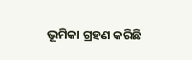ଭୂମିକା ଗ୍ରହଣ କରିଛି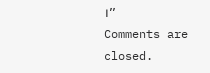।’’
Comments are closed.